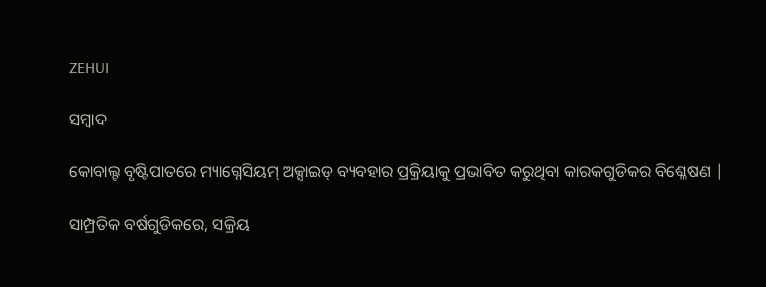ZEHUI

ସମ୍ବାଦ

କୋବାଲ୍ଟ ବୃଷ୍ଟିପାତରେ ମ୍ୟାଗ୍ନେସିୟମ୍ ଅକ୍ସାଇଡ୍ ବ୍ୟବହାର ପ୍ରକ୍ରିୟାକୁ ପ୍ରଭାବିତ କରୁଥିବା କାରକଗୁଡିକର ବିଶ୍ଳେଷଣ |

ସାମ୍ପ୍ରତିକ ବର୍ଷଗୁଡିକରେ, ସକ୍ରିୟ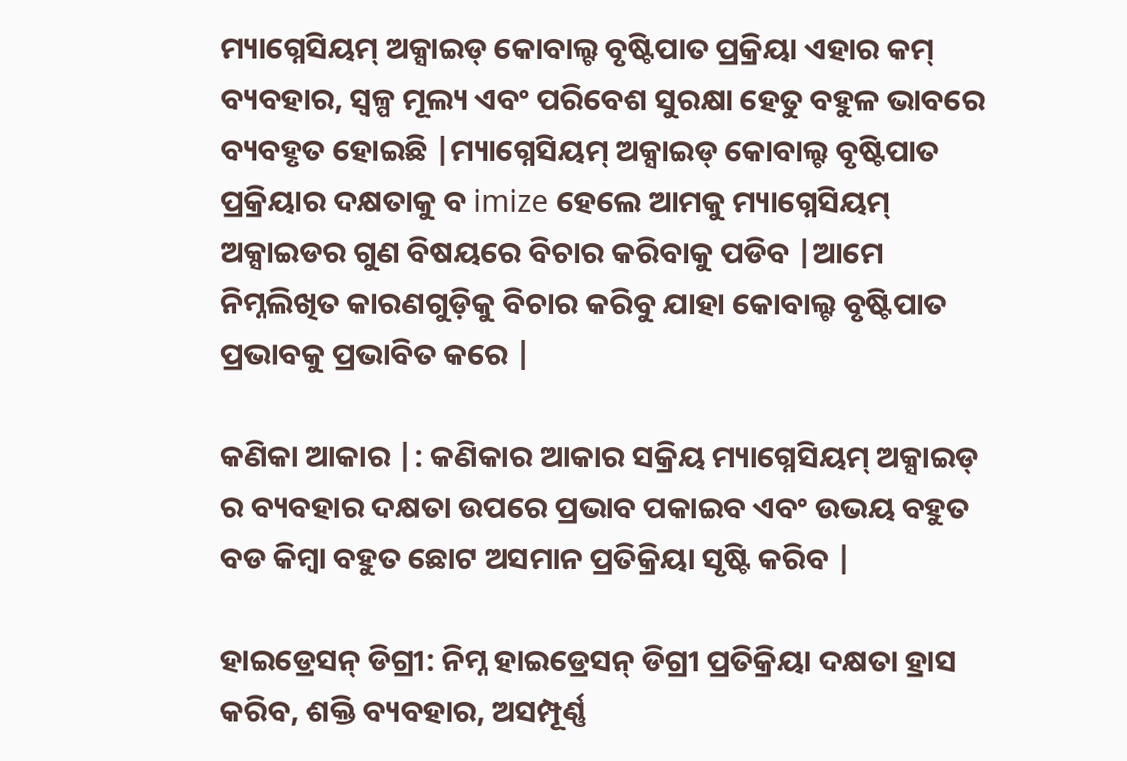ମ୍ୟାଗ୍ନେସିୟମ୍ ଅକ୍ସାଇଡ୍ କୋବାଲ୍ଟ ବୃଷ୍ଟିପାତ ପ୍ରକ୍ରିୟା ଏହାର କମ୍ ବ୍ୟବହାର, ସ୍ୱଳ୍ପ ମୂଲ୍ୟ ଏବଂ ପରିବେଶ ସୁରକ୍ଷା ହେତୁ ବହୁଳ ଭାବରେ ବ୍ୟବହୃତ ହୋଇଛି |ମ୍ୟାଗ୍ନେସିୟମ୍ ଅକ୍ସାଇଡ୍ କୋବାଲ୍ଟ ବୃଷ୍ଟିପାତ ପ୍ରକ୍ରିୟାର ଦକ୍ଷତାକୁ ବ imize ହେଲେ ଆମକୁ ମ୍ୟାଗ୍ନେସିୟମ୍ ଅକ୍ସାଇଡର ଗୁଣ ବିଷୟରେ ବିଚାର କରିବାକୁ ପଡିବ |ଆମେ ନିମ୍ନଲିଖିତ କାରଣଗୁଡ଼ିକୁ ବିଚାର କରିବୁ ଯାହା କୋବାଲ୍ଟ ବୃଷ୍ଟିପାତ ପ୍ରଭାବକୁ ପ୍ରଭାବିତ କରେ |

କଣିକା ଆକାର |: କଣିକାର ଆକାର ସକ୍ରିୟ ମ୍ୟାଗ୍ନେସିୟମ୍ ଅକ୍ସାଇଡ୍ ର ବ୍ୟବହାର ଦକ୍ଷତା ଉପରେ ପ୍ରଭାବ ପକାଇବ ଏବଂ ଉଭୟ ବହୁତ ବଡ କିମ୍ବା ବହୁତ ଛୋଟ ଅସମାନ ପ୍ରତିକ୍ରିୟା ସୃଷ୍ଟି କରିବ |

ହାଇଡ୍ରେସନ୍ ଡିଗ୍ରୀ: ନିମ୍ନ ହାଇଡ୍ରେସନ୍ ଡିଗ୍ରୀ ପ୍ରତିକ୍ରିୟା ଦକ୍ଷତା ହ୍ରାସ କରିବ, ଶକ୍ତି ବ୍ୟବହାର, ଅସମ୍ପୂର୍ଣ୍ଣ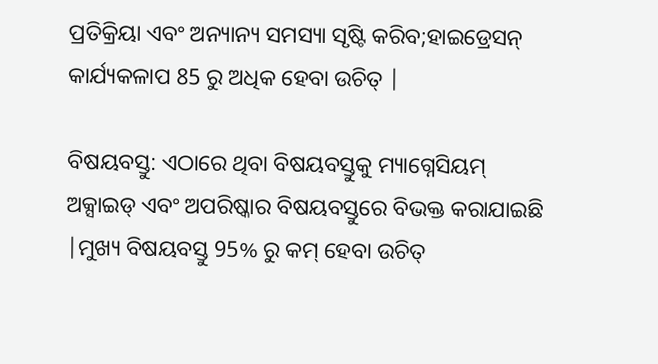ପ୍ରତିକ୍ରିୟା ଏବଂ ଅନ୍ୟାନ୍ୟ ସମସ୍ୟା ସୃଷ୍ଟି କରିବ;ହାଇଡ୍ରେସନ୍ କାର୍ଯ୍ୟକଳାପ 85 ରୁ ଅଧିକ ହେବା ଉଚିତ୍ |

ବିଷୟବସ୍ତୁ: ଏଠାରେ ଥିବା ବିଷୟବସ୍ତୁକୁ ମ୍ୟାଗ୍ନେସିୟମ୍ ଅକ୍ସାଇଡ୍ ଏବଂ ଅପରିଷ୍କାର ବିଷୟବସ୍ତୁରେ ବିଭକ୍ତ କରାଯାଇଛି |ମୁଖ୍ୟ ବିଷୟବସ୍ତୁ 95% ରୁ କମ୍ ହେବା ଉଚିତ୍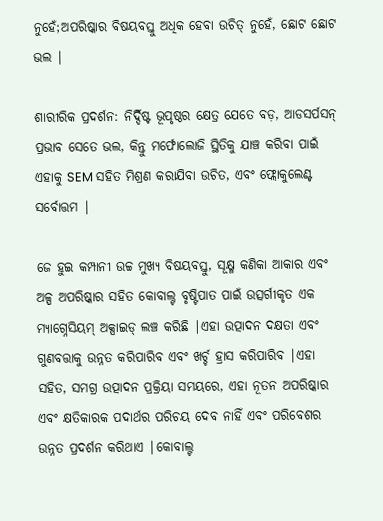ନୁହେଁ;ଅପରିଷ୍କାର ବିଷୟବସ୍ତୁ ଅଧିକ ହେବା ଉଚିତ୍ ନୁହେଁ, ଛୋଟ ଛୋଟ ଭଲ |

ଶାରୀରିକ ପ୍ରଦର୍ଶନ: ନିର୍ଦ୍ଦିଷ୍ଟ ଭୂପୃଷ୍ଠର କ୍ଷେତ୍ର ଯେତେ ବଡ଼, ଆଡସର୍ପସନ୍ ପ୍ରଭାବ ସେତେ ଭଲ, କିନ୍ତୁ ମର୍ଫୋଲୋଜି ସ୍ଥିତିକୁ ଯାଞ୍ଚ କରିବା ପାଇଁ ଏହାକୁ SEM ସହିତ ମିଶ୍ରଣ କରାଯିବା ଉଚିତ, ଏବଂ ଫ୍ଲୋକୁଲେଣ୍ଟ ସର୍ବୋତ୍ତମ |

ଜେ ହୁଇ କମ୍ପାନୀ ଉଚ୍ଚ ମୁଖ୍ୟ ବିଷୟବସ୍ତୁ, ସୂକ୍ଷ୍ମ କଣିକା ଆକାର ଏବଂ ଅଳ୍ପ ଅପରିଷ୍କାର ସହିତ କୋବାଲ୍ଟ ବୃଷ୍ଟିପାତ ପାଇଁ ଉତ୍ସର୍ଗୀକୃତ ଏକ ମ୍ୟାଗ୍ନେସିୟମ୍ ଅକ୍ସାଇଡ୍ ଲଞ୍ଚ କରିଛି |ଏହା ଉତ୍ପାଦନ ଦକ୍ଷତା ଏବଂ ଗୁଣବତ୍ତାକୁ ଉନ୍ନତ କରିପାରିବ ଏବଂ ଖର୍ଚ୍ଚ ହ୍ରାସ କରିପାରିବ |ଏହା ସହିତ, ସମଗ୍ର ଉତ୍ପାଦନ ପ୍ରକ୍ରିୟା ସମୟରେ, ଏହା ନୂତନ ଅପରିଷ୍କାର ଏବଂ କ୍ଷତିକାରକ ପଦାର୍ଥର ପରିଚୟ ଦେବ ନାହିଁ ଏବଂ ପରିବେଶର ଉନ୍ନତ ପ୍ରଦର୍ଶନ କରିଥାଏ |କୋବାଲ୍ଟ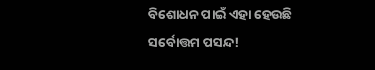ବିଶୋଧନ ପାଇଁ ଏହା ହେଉଛି ସର୍ବୋତ୍ତମ ପସନ୍ଦ!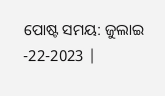ପୋଷ୍ଟ ସମୟ: ଜୁଲାଇ -22-2023 |